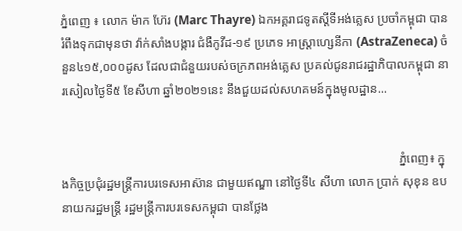ភ្នំពេញ ៖ លោក ម៉ាក ហ៊ែរ (Marc Thayre) ឯកអគ្គរាជទូតស្តីទីអង់គ្លេស ប្រចាំកម្ពុជា បានរំពឹងទុកជាមុនថា វ៉ាក់សាំងបង្ការ ជំងឺកូវីដ-១៩ ប្រភេទ អាស្ត្រាហ្សេនីកា (AstraZeneca) ចំនួន៤១៥,០០០ដូស ដែលជាជំនួយរបស់ចក្រភពអង់គ្លេស ប្រគល់ជូនរាជរដ្ឋាភិបាលកម្ពុជា នារសៀលថ្ងៃទី៥ ខែសីហា ឆ្នាំ២០២១នេះ នឹងជួយដល់សហគមន៍ក្នុងមូលដ្ឋាន...


                                                                                                            ភ្នំពេញ៖ ក្នុងកិច្ចប្រជុំរដ្ឋមន្រ្តីការបរទេសអាស៊ាន ជាមួយឥណ្ឌា នៅថ្ងៃទី៤ សីហា លោក ប្រាក់ សុខុន ឧបនាយករដ្ឋមន្ត្រី រដ្ឋមន្ត្រីការបរទេសកម្ពុជា បានថ្លែង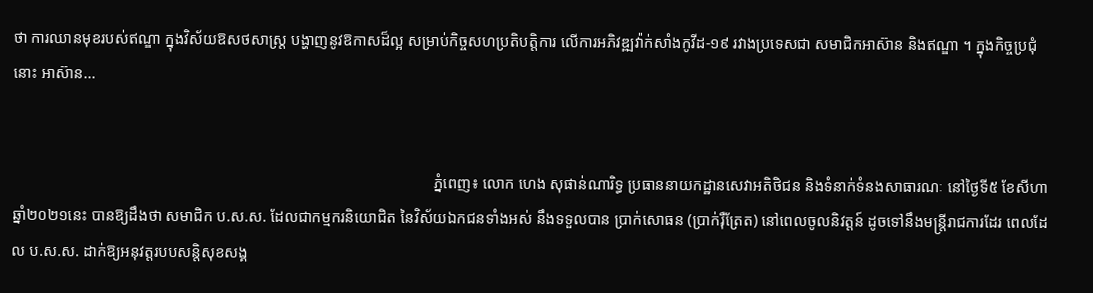ថា ការឈានមុខរបស់ឥណ្ឌា ក្នុងវិស័យឱសថសាស្ត្រ បង្ហាញនូវឱកាសដ៏ល្អ សម្រាប់កិច្ចសហប្រតិបត្តិការ លើការអភិវឌ្ឍវ៉ាក់សាំងកូវីដ-១៩ រវាងប្រទេសជា សមាជិកអាស៊ាន និងឥណ្ឌា ។ ក្នុងកិច្ចប្រជុំនោះ អាស៊ាន...


                                                                                                            ភ្នំពេញ៖ លោក ហេង សុផាន់ណារិទ្ធ ប្រធាននាយកដ្ឋានសេវាអតិថិជន និងទំនាក់ទំនងសាធារណៈ នៅថ្ងៃទី៥ ខែសីហា ឆ្នាំ២០២១នេះ បានឱ្យដឹងថា សមាជិក ប.ស.ស. ដែលជាកម្មករនិយោជិត នៃវិស័យឯកជនទាំងអស់ នឹងទទួលបាន ប្រាក់សោធន (ប្រាក់រ៉ឺត្រែត) នៅពេលចូលនិវត្តន៍ ដូចទៅនឹងមន្រ្តីរាជការដែរ ពេលដែល ប.ស.ស. ដាក់ឱ្យអនុវត្តរបបសន្តិសុខសង្គ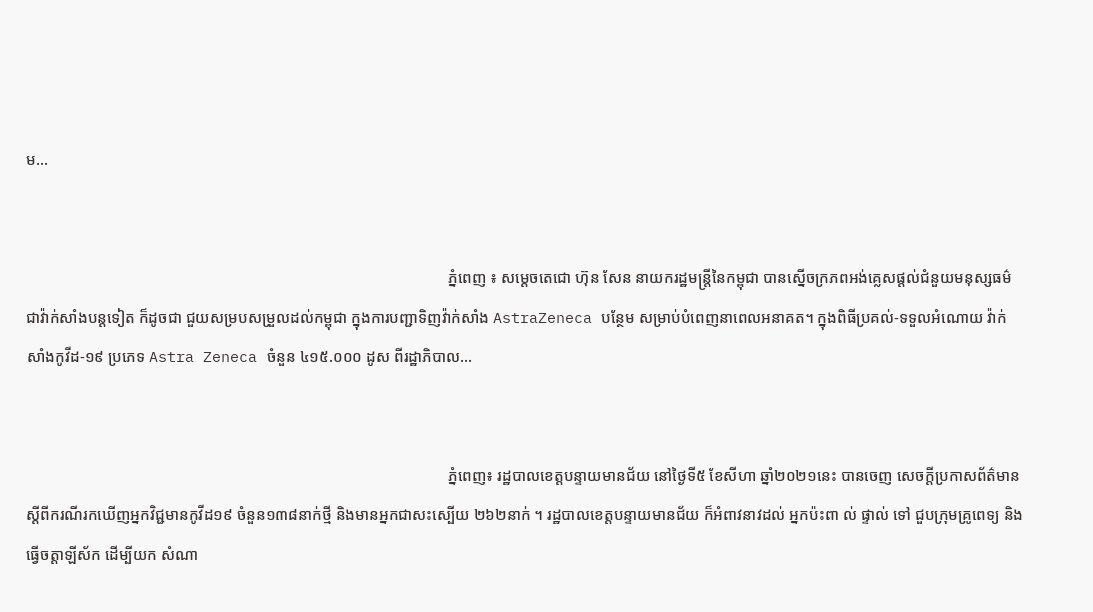ម...


                                                                                                            ភ្នំពេញ ៖ សម្ដេចតេជោ ហ៊ុន សែន នាយករដ្ឋមន្ដ្រីនៃកម្ពុជា បានស្នើចក្រភពអង់គ្លេសផ្តល់ជំនួយមនុស្សធម៌ជាវ៉ាក់សាំងបន្តទៀត ក៏ដូចជា ជួយសម្របសម្រួលដល់កម្ពុជា ក្នុងការបញ្ជាទិញវ៉ាក់សាំង AstraZeneca បន្ថែម សម្រាប់បំពេញនាពេលអនាគត។ ក្នុងពិធីប្រគល់-ទទួលអំណោយ វ៉ាក់សាំងកូវីដ-១៩ ប្រភេទ Astra Zeneca ចំនួន ៤១៥.០០០ ដូស ពីរដ្ឋាភិបាល...


                                                                                                            ភ្នំពេញ៖ រដ្ឋបាលខេត្តបន្ទាយមានជ័យ នៅថ្ងៃទី៥ ខែសីហា ឆ្នាំ២០២១នេះ បានចេញ សេចក្តីប្រកាសព័ត៌មាន ស្ដីពីករណីរកឃើញអ្នកវិជ្ជមានកូវីដ១៩ ចំនួន១៣៨នាក់ថ្មី និងមានអ្នកជាសះស្បើយ ២៦២នាក់ ។ រដ្ឋបាលខេត្តបន្ទាយមានជ័យ ក៏អំពាវនាវដល់ អ្នកប៉ះពា ល់ ផ្ទាល់ ទៅ ជួបក្រុមគ្រូពេទ្យ និងធ្វើចត្តាឡីស័ក ដើម្បីយក សំណា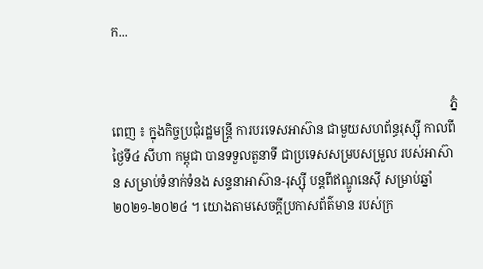ក...


                                                                                                            ភ្នំពេញ ៖ ក្នុងកិច្ចប្រជុំរដ្ឋមន្រ្តី ការបរទេសអាស៊ាន ជាមួយសហព័ន្ធរុស្ស៊ី កាលពីថ្ងៃទី៤ សីហា កម្ពុជា បានទទួលតួនាទី ជាប្រទេសសម្របសម្រួល របស់អាស៊ាន សម្រាប់ទំនាក់ទំនង សន្ទនាអាស៊ាន-រុស្ស៊ី បន្តពីឥណ្ឌូនេស៊ី សម្រាប់ឆ្នាំ២០២១-២០២៤ ។ យោងតាមសេចក្ដីប្រកាសព័ត៌មាន របស់ក្រ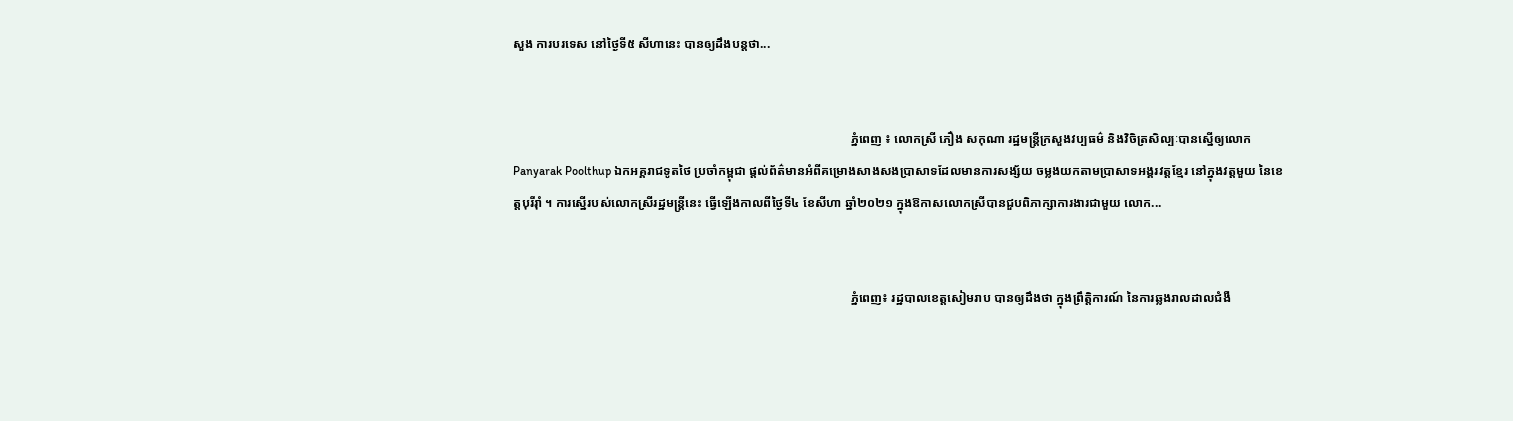សួង ការបរទេស នៅថ្ងៃទី៥ សីហានេះ បានឲ្យដឹងបន្តថា...


                                                                                                            ភ្នំពេញ ៖ លោកស្រី ភឿង សកុណា រដ្ឋមន្ត្រីក្រសួងវប្បធម៌ និងវិចិត្រសិល្បៈបានស្នើឲ្យលោក Panyarak Poolthup ឯកអគ្គរាជទូតថៃ ប្រចាំកម្ពុជា ផ្តល់ព័ត៌មានអំពីគម្រោងសាងសងប្រាសាទដែលមានការសង្ស័យ ចម្លងយកតាមប្រាសាទអង្គរវត្តខ្មែរ នៅក្នុងវត្តមួយ នៃខេត្តបុរីរ៉ាំ ។ ការស្នើរបស់លោកស្រីរដ្ឋមន្រ្តីនេះ ធ្វើឡើងកាលពីថ្ងៃទី៤ ខែសីហា ឆ្នាំ២០២១ ក្នុងឱកាសលោកស្រីបានជួបពិភាក្សាការងារជាមួយ លោក...


                                                                                                            ភ្នំពេញ៖ រដ្ឋបាលខេត្តសៀមរាប បានឲ្យដឹងថា ក្នុងព្រឹត្តិការណ៍ នៃការឆ្លងរាលដាលជំងឺ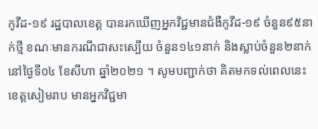កូវីដ-១៩ រដ្ឋបាលខេត្ត បានរកឃើញអ្នកវិជ្ជមានជំងឺកូវីដ-១៩ ចំនួន៩៥នាក់ថ្មី ខណៈមានករណីជាសះស្បើយ ចំនួន១៤១នាក់ និងស្លាប់ចំនួន២នាក់ នៅថ្ងៃទី០៤ ខែសីហា ឆ្នាំ២០២១ ។ សូមបញ្ជាក់ថា គិតមកទល់ពេលនេះ ខេត្តសៀមរាប មានអ្នកវិជ្ជមា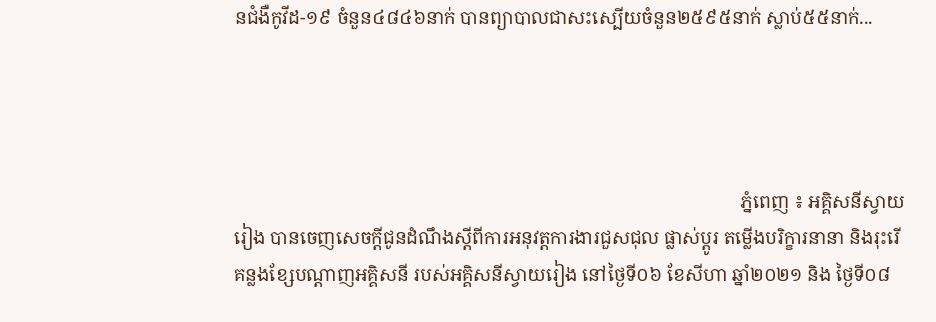នជំងឺកូវីដ-១៩ ចំនួន៤៨៤៦នាក់ បានព្យាបាលជាសះស្បើយចំនួន២៥៩៥នាក់ ស្លាប់៥៥នាក់...




                                                                                                            ភ្នំពេញ ៖ អគ្គិសនីស្វាយរៀង បានចេញសេចក្តីជូនដំណឹងស្តីពីការអនុវត្តការងារជួសជុល ផ្លាស់ប្តូរ តម្លើងបរិក្ខារនានា និងរុះរើគន្លងខ្សែបណ្តាញអគ្គិសនី របស់អគ្គិសនីស្វាយរៀង នៅថ្ងៃទី០៦ ខែសីហា ឆ្នាំ២០២១ និង ថ្ងៃទី០៨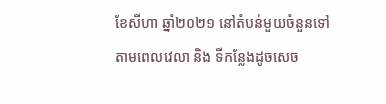ខែសីហា ឆ្នាំ២០២១ នៅតំបន់មួយចំនួនទៅតាមពេលវេលា និង ទីកន្លែងដូចសេច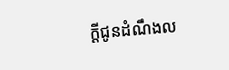ក្តីជូនដំណឹងល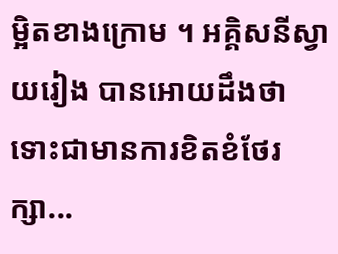ម្អិតខាងក្រោម ។ អគ្គិសនីស្វាយរៀង បានអោយដឹងថា ទោះជាមានការខិតខំថែរក្សា...